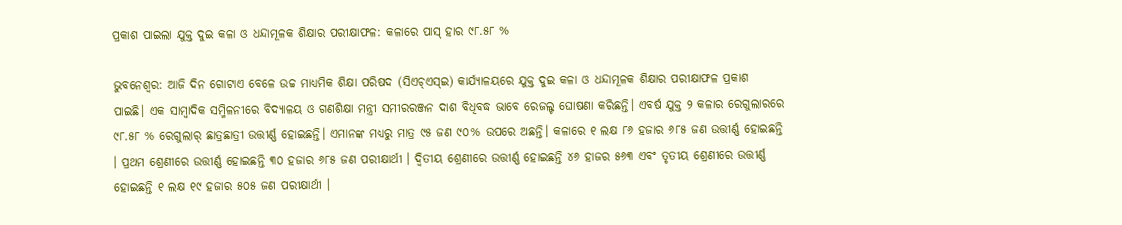ପ୍ରକାଶ ପାଇଲା ଯୁକ୍ତ ଦୁଇ କଳା ଓ ଧନ୍ଦାମୂଳକ ଶିକ୍ଷାର ପରୀକ୍ଷାଫଳ: କଳାରେ ପାସ୍ ହାର ୯୮.୫୮ %

ଭୁବନେଶ୍ବର: ଆଜି ଦିନ ଗୋଟାଏ ବେଳେ ଉଚ୍ଚ ମାଧ୍ୟମିକ ଶିକ୍ଷା ପରିଷଦ (ସିଏଚ୍‌ଏସ୍‌ଇ) କାର୍ଯ୍ୟାଳୟରେ ଯୁକ୍ତ ଦୁଇ କଳା ଓ ଧନ୍ଦାମୂଳକ ଶିକ୍ଷାର ପରୀକ୍ଷାଫଳ ପ୍ରକାଶ ପାଇଛି। ଏକ ସାମ୍ବାଦିକ ସମ୍ମିଳନୀରେ ବିଦ୍ୟାଳୟ ଓ ଗଣଶିକ୍ଷା ମନ୍ତ୍ରୀ ସମୀରରଞ୍ଜନ ଦାଶ ବିଧିବଦ୍ଧ ଭାବେ ରେଜଲ୍ଟ ଘୋଷଣା କରିଛନ୍ତି। ଏବର୍ଷ ଯୁକ୍ତ ୨ କଳାର ରେଗୁଲାରରେ ୯୮.୫୮ % ରେଗୁଲାର୍ ଛାତ୍ରଛାତ୍ରୀ ଉତ୍ତୀର୍ଣ୍ଣ ହୋଇଛନ୍ତି। ଏମାନଙ୍କ ମଧ୍ୟରୁ ମାତ୍ର ୯୫ ଜଣ ୯୦% ଉପରେ ଅଛନ୍ତି। କଳାରେ ୧ ଲକ୍ଷ ୮୬ ହଜାର ୬୮୫ ଜଣ ଉତ୍ତୀର୍ଣ୍ଣ ହୋଇଛନ୍ତି । ପ୍ରଥମ ଶ୍ରେଣୀରେ ଉତ୍ତୀର୍ଣ୍ଣ ହୋଇଛନ୍ତି ୩୦ ହଜାର ୬୮୫ ଜଣ ପରୀକ୍ଷାର୍ଥୀ । ଦ୍ୱିତୀୟ ଶ୍ରେଣୀରେ ଉତ୍ତୀର୍ଣ୍ଣ ହୋଇଛନ୍ତି ୪୬ ହାଜର ୫୬୩ ଏବଂ ତୃତୀୟ ଶ୍ରେଣୀରେ ଉତ୍ତୀର୍ଣ୍ଣ ହୋଇଛନ୍ତି ୧ ଲକ୍ଷ ୧୯ ହଜାର ୫୦୫ ଜଣ ପରୀକ୍ଷାର୍ଥୀ ।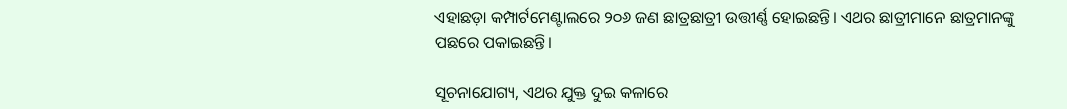ଏହାଛଡ଼ା କମ୍ପାର୍ଟମେଣ୍ଟାଲରେ ୨୦୬ ଜଣ ଛାତ୍ରଛାତ୍ରୀ ଉତ୍ତୀର୍ଣ୍ଣ ହୋଇଛନ୍ତି। ଏଥର ଛାତ୍ରୀମାନେ ଛାତ୍ରମାନଙ୍କୁ ପଛରେ ପକାଇଛନ୍ତି।

ସୂଚନାଯୋଗ୍ୟ, ଏଥର ଯୁକ୍ତ ଦୁଇ କଳାରେ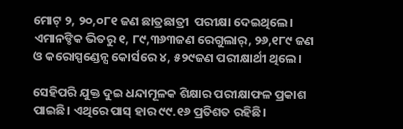ମୋଟ୍ ୨, ୨୦,୦୮୧ ଜଣ ଛାତ୍ରଛାତ୍ରୀ  ପରୀକ୍ଷା ଦେଇଥିଲେ। ଏମାନଙ୍ଠିକ ଭିତରୁ ୧, ୮୯,୩୬୩ଜଣ ରେଗୁଲାର୍, ୨୬,୧୮୯ ଜଣ  ଓ କରୋସ୍ପଣ୍ଡେନ୍ସ କୋର୍ସରେ ୪, ୫୨୯ଜଣ ପରୀକ୍ଷାର୍ଥୀ ଥିଲେ।

ସେହିପରି ଯୁକ୍ତ ଦୁଇ ଧନ୍ଦାମୂଳକ ଶିକ୍ଷାର ପରୀକ୍ଷାଫଳ ପ୍ରକାଶ ପାଇଛି। ଏଥିରେ ପାସ୍ ହାର ୯୯.୧୬ ପ୍ରତିଶତ ରହିଛି।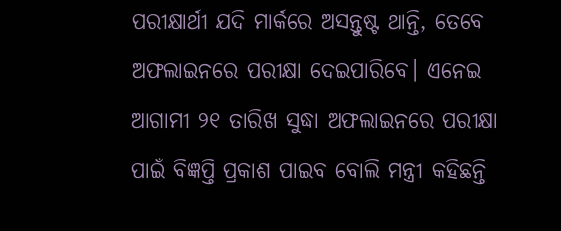ପରୀକ୍ଷାର୍ଥୀ ଯଦି ମାର୍କରେ ଅସନ୍ତୁଷ୍ଟ ଥାନ୍ତି, ତେବେ ଅଫଲାଇନରେ ପରୀକ୍ଷା ଦେଇପାରିବେ। ଏନେଇ ଆଗାମୀ ୨୧ ତାରିଖ ସୁଦ୍ଧା ଅଫଲାଇନରେ ପରୀକ୍ଷା ପାଇଁ ବିଜ୍ଞପ୍ତି ପ୍ରକାଶ ପାଇବ ବୋଲି ମନ୍ତ୍ରୀ କହିଛନ୍ତି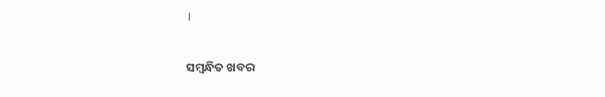।

ସମ୍ବନ୍ଧିତ ଖବର